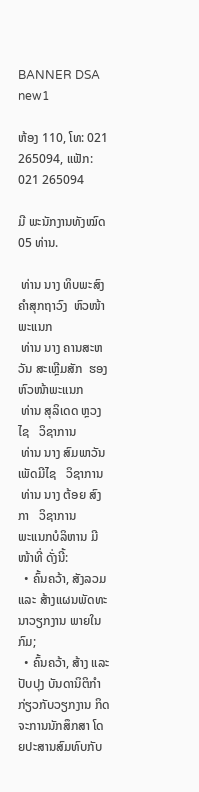BANNER DSA new1

ຫ້ອງ 110, ໂທ: 021 265094, ແຟັກ: 021 265094

ມີ ພະນັກງານທັງໝົດ 05 ທ່ານ.

 ທ່ານ ນາງ ທິບພະສົງ ຄຳສຸກຖາວົງ  ຫົວໜ້າພະແນກ
 ທ່ານ ນາງ ຄານສະຫວັນ ສະເຫຼີມສັກ  ຮອງຫົວໜ້າພະແນກ
 ທ່ານ ສຸລິເດດ ຫຼວງໄຊ   ວິຊາການ
 ທ່ານ ນາງ ສົມພາວັນ ເພັດມີໄຊ   ວິຊາການ
 ທ່ານ ນາງ ຕ້ອຍ ສົງກາ   ວິຊາການ
ພະແນກບໍລິຫານ ມີ ໜ້າທີ່ ດັ່ງນີ້:
  • ຄົ້ນຄວ້າ, ສັງລວມ ແລະ ສ້າງແຜນພັດທະນາວຽກງານ ພາຍໃນກົມ;
  • ຄົ້ນຄວ້າ, ສ້າງ ແລະ ປັບປຸງ ບັນດານິຕິກຳ ກ່ຽວກັບວຽກງານ ກິດຈະການນັກສຶກສາ ໂດຍປະສານສົມທົບກັບ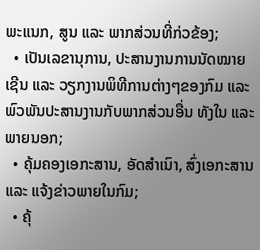ພະແນກ, ສູນ ແລະ ພາກສ່ວນທີ່ກ່ວຂ້ອງ;
  • ເປັນເລຂານຸການ, ປະສານງານການນັດໝາຍເຊີນ ແລະ ວຽກງານພິທີການຕ່າງໆຂອງກົມ ແລະ ພົວພັນປະສານງານກັບພາກສ່ວນອື່ນ ທັງໃນ ແລະ ພາຍນອກ;
  • ຄຸ້ມຄອງເອກະສານ, ອັດສຳເນົາ, ສົ່ງເອກະສານ ແລະ ແຈ້ງຂ່າວພາຍໃນກົມ;
  • ຄຸ້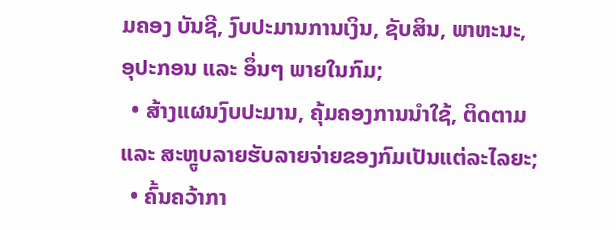ມຄອງ ບັນຊີ, ງົບປະມານການເງິນ, ຊັບສິນ, ພາຫະນະ, ອຸປະກອນ ແລະ ອຶ່ນໆ ພາຍໃນກົມ;
  • ສ້າງແຜນງົບປະມານ, ຄຸ້ມຄອງການນຳໃຊ້, ຕິດຕາມ ແລະ ສະຫຼູບລາຍຮັບລາຍຈ່າຍຂອງກົມເປັນແຕ່ລະໄລຍະ;
  • ຄົ້ນຄວ້າກາ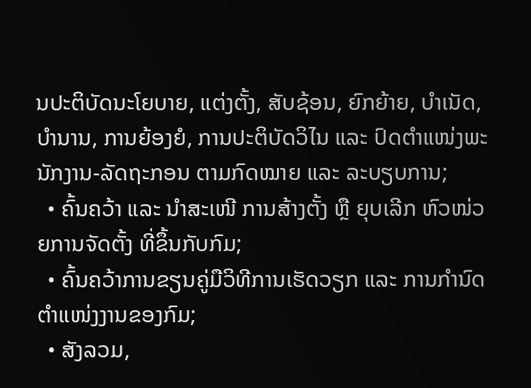ນປະຕິບັດນະໂຍບາຍ, ແຕ່ງຕັ້ງ, ສັບຊ້ອນ, ຍົກຍ້າຍ, ບຳເນັດ, ບຳນານ, ການຍ້ອງຍໍ, ການປະຕິບັດວິໄນ ແລະ ປົດຕຳແໜ່ງພະນັກງານ-ລັດຖະກອນ ຕາມກົດໝາຍ ແລະ ລະບຽບການ;
  • ຄົ້ນຄວ້າ ແລະ ນຳສະເໜີ ການສ້າງຕັ້ງ ຫຼື ຍຸບເລີກ ຫົວໜ່ວຍການຈັດຕັ້ງ ທີ່ຂຶ້ນກັບກົມ;
  • ຄົ້ນຄວ້າການຂຽນຄູ່ມືວິທີການເຮັດວຽກ ແລະ ການກຳນົດຕຳແໜ່ງງານຂອງກົມ;
  • ສັງລວມ,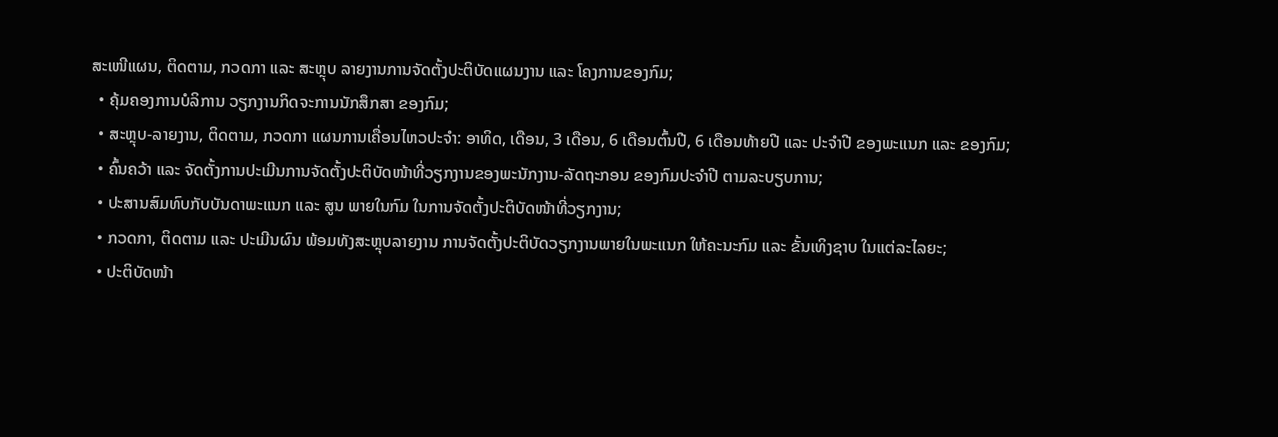ສະເໜີແຜນ, ຕິດຕາມ, ກວດກາ ແລະ ສະຫຼຸບ ລາຍງານການຈັດຕັ້ງປະຕິບັດແຜນງານ ແລະ ໂຄງການຂອງກົມ;
  • ຄຸ້ມຄອງການບໍລິການ ວຽກງານກິດຈະການນັກສຶກສາ ຂອງກົມ;
  • ສະຫຼຸບ-ລາຍງານ, ຕິດຕາມ, ກວດກາ ແຜນການເຄື່ອນໄຫວປະຈໍາ: ອາທິດ, ເດືອນ, 3 ເດືອນ, 6 ເດືອນຕົ້ນປີ, 6 ເດືອນທ້າຍປີ ແລະ ປະຈໍາປີ ຂອງພະແນກ ແລະ ຂອງກົມ;
  • ຄົ້ນຄວ້າ ແລະ ຈັດຕັ້ງການປະເມີນການຈັດຕັ້ງປະຕິບັດໜ້າທີ່ວຽກງານຂອງພະນັກງານ-ລັດຖະກອນ ຂອງກົມປະຈຳປີ ຕາມລະບຽບການ;
  • ປະສານສົມທົບກັບບັນດາພະແນກ ແລະ ສູນ ພາຍໃນກົມ ໃນການຈັດຕັ້ງປະຕິບັດໜ້າທີ່ວຽກງານ;
  • ກວດກາ, ຕິດຕາມ ແລະ ປະເມີນຜົນ ພ້ອມທັງສະຫຼຸບລາຍງານ ການຈັດຕັ້ງປະຕິບັດວຽກງານພາຍໃນພະແນກ ໃຫ້ຄະນະກົມ ແລະ ຂັ້ນເທິງຊາບ ໃນແຕ່ລະໄລຍະ;
  • ປະຕິບັດໜ້າ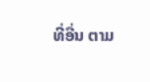ທີ່ອື່ນ ຕາມ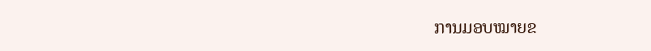ການມອບໝາຍຂ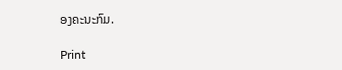ອງຄະນະກົມ.

Print